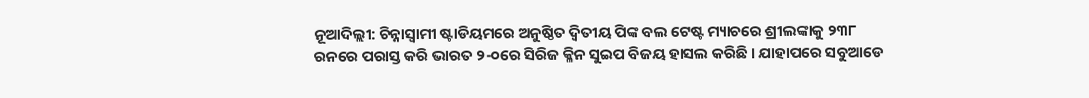ନୂଆଦିଲ୍ଲୀ: ଚିନ୍ନାସ୍ୱାମୀ ଷ୍ଟାଡିୟମରେ ଅନୁଷ୍ଠିତ ଦ୍ୱିତୀୟ ପିଙ୍କ ବଲ ଟେଷ୍ଟ ମ୍ୟାଚରେ ଶ୍ରୀଲଙ୍କାକୁ ୨୩୮ ରନରେ ପରାସ୍ତ କରି ଭାରତ ୨-୦ରେ ସିରିଜ କ୍ଳିନ ସୁଇପ ବିଜୟ ହାସଲ କରିଛି । ଯାହାପରେ ସବୁଆଡେ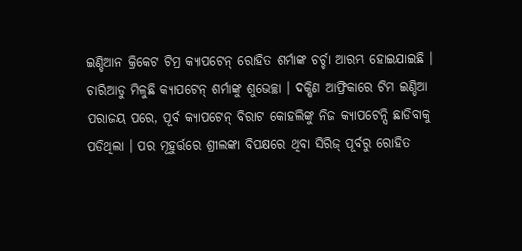ଇଣ୍ଡିଆନ କ୍ରିକେଟ ଟିମ୍ର କ୍ୟାପଟେନ୍ ରୋହିତ ଶର୍ମାଙ୍କ ଚର୍ଚ୍ଚା ଆରମ୍ଭ ହୋଇଯାଇଛି । ଚାରିଆଡୁ ମିଳୁଛି କ୍ୟାପଟେନ୍ ଶର୍ମାଙ୍କୁ ଶୁଭେଚ୍ଛା । ଦକ୍ଷିଣ ଆଫ୍ରିକାରେ ଟିମ ଇଣ୍ଡିଆ ପରାଜୟ ପରେ, ପୂର୍ବ କ୍ୟାପଟେନ୍ ବିରାଟ କୋହଲିଙ୍କୁ ନିଜ କ୍ୟାପଟେନ୍ସି ଛାଡିବାକୁ ପଡିଥିଲା । ପର ମୂହୁର୍ତ୍ତରେ ଶ୍ରୀଲଙ୍କା ବିପକ୍ଷରେ ଥିବା ସିରିଜ୍ ପୂର୍ବରୁ ରୋହିତ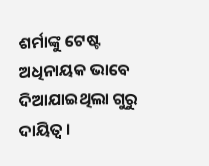ଶର୍ମାଙ୍କୁ ଟେଷ୍ଟ ଅଧିନାୟକ ଭାବେ ଦିଆଯାଇଥିଲା ଗୁରୁ ଦାୟିତ୍ୱ ।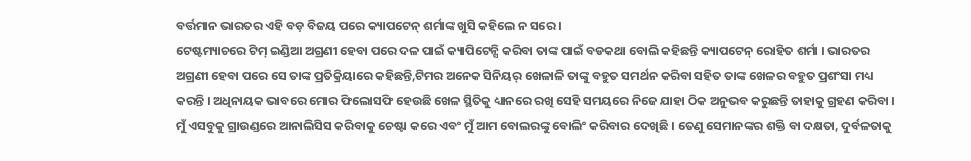ବର୍ତ୍ତମାନ ଭାରତର ଏହି ବଡ଼ ବିଜୟ ପରେ କ୍ୟାପଟେନ୍ ଶର୍ମାଙ୍କ ଖୁସି କହିଲେ ନ ସରେ ।
ଟେଷ୍ଟମ୍ୟାଚରେ ଟିମ୍ ଇଣ୍ଡିଆ ଅଗ୍ରଣୀ ହେବା ପରେ ଦଳ ପାଇଁ କ୍ୟାପିଟେନ୍ସି କରିବା ତାଙ୍କ ପାଇଁ ବଡକଥା ବୋଲି କହିଛନ୍ତି କ୍ୟାପଟେନ୍ ରୋହିତ ଶର୍ମା । ଭାରତର ଅଗ୍ରଣୀ ହେବା ପରେ ସେ ତାଙ୍କ ପ୍ରତିକ୍ରିୟାରେ କହିଛନ୍ତି,ଟିମର ଅନେକ ସିନିୟର୍ ଖେଳାଳି ତାଙ୍କୁ ବହୁତ ସମର୍ଥନ କରିବା ସହିତ ତାଙ୍କ ଖେଳର ବହୁତ ପ୍ରଶଂସା ମଧ୍ୟ କରନ୍ତି । ଅଧିନାୟକ ଭାବରେ ମୋର ଫିଲୋସଫି ହେଉଛି ଖେଳ ସ୍ଥିତିକୁ ଧ୍ୟାନରେ ରଖି ସେହି ସମୟରେ ନିଜେ ଯାହା ଠିକ ଅନୁଭବ କରୁଛନ୍ତି ତାହାକୁ ଗ୍ରହଣ କରିବା । ମୁଁ ଏସବୁକୁ ଗ୍ରାଉଣ୍ଡରେ ଆନାଲିସିସ କରିବାକୁ ଚେଷ୍ଟା କରେ ଏବଂ ମୁଁ ଆମ ବୋଲରଙ୍କୁ ବୋଲିଂ କରିବାର ଦେଖିଛି । ତେଣୁ ସେମାନଙ୍କର ଶକ୍ତି ବା ଦକ୍ଷତା, ଦୁର୍ବଳତାକୁ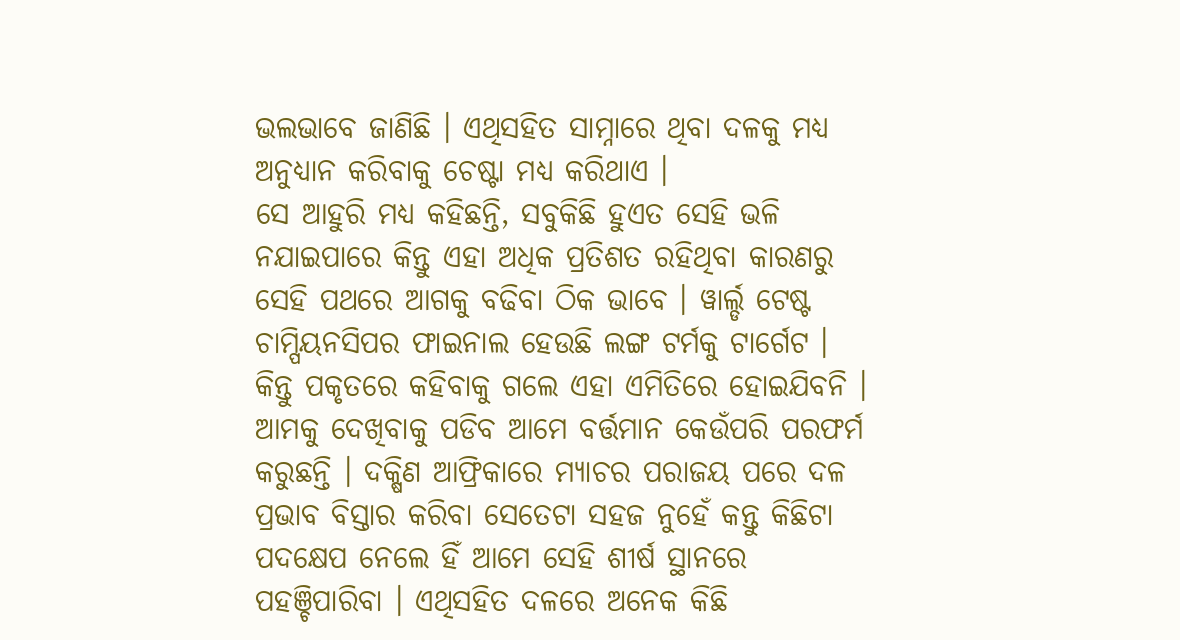ଭଲଭାବେ ଜାଣିଛି । ଏଥିସହିତ ସାମ୍ନାରେ ଥିବା ଦଳକୁ ମଧ୍ୟ ଅନୁଧ୍ୟାନ କରିବାକୁ ଚେଷ୍ଟା ମଧ୍ୟ କରିଥାଏ ।
ସେ ଆହୁରି ମଧ୍ୟ କହିଛନ୍ତି, ସବୁକିଛି ହୁଏତ ସେହି ଭଳି ନଯାଇପାରେ କିନ୍ତୁ ଏହା ଅଧିକ ପ୍ରତିଶତ ରହିଥିବା କାରଣରୁ ସେହି ପଥରେ ଆଗକୁ ବଢିବା ଠିକ ଭାବେ । ୱାର୍ଲ୍ଡ ଟେଷ୍ଟ ଚାମ୍ପିୟନସିପର ଫାଇନାଲ ହେଉଛି ଲଙ୍ଗ ଟର୍ମକୁ ଟାର୍ଗେଟ । କିନ୍ତୁ ପକୃତରେ କହିବାକୁ ଗଲେ ଏହା ଏମିତିରେ ହୋଇଯିବନି । ଆମକୁ ଦେଖିବାକୁ ପଡିବ ଆମେ ବର୍ତ୍ତମାନ କେଉଁପରି ପରଫର୍ମ କରୁଛନ୍ତି । ଦକ୍ଷିଣ ଆଫ୍ରିକାରେ ମ୍ୟାଚର ପରାଜୟ ପରେ ଦଳ ପ୍ରଭାବ ବିସ୍ତାର କରିବା ସେତେଟା ସହଜ ନୁହେଁ କନ୍ତୁ କିଛିଟା ପଦକ୍ଷେପ ନେଲେ ହିଁ ଆମେ ସେହି ଶୀର୍ଷ ସ୍ଥାନରେ ପହଞ୍ଚିପାରିବା । ଏଥିସହିତ ଦଳରେ ଅନେକ କିଛି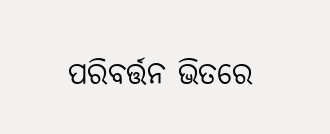ପରିବର୍ତ୍ତନ ଭିତରେ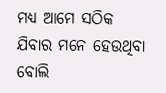ମଧ୍ୟ ଆମେ ସଠିକ ଯିବାର ମନେ ହେଉଥିବା ବୋଲି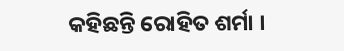କହିଛନ୍ତି ରୋହିତ ଶର୍ମା ।